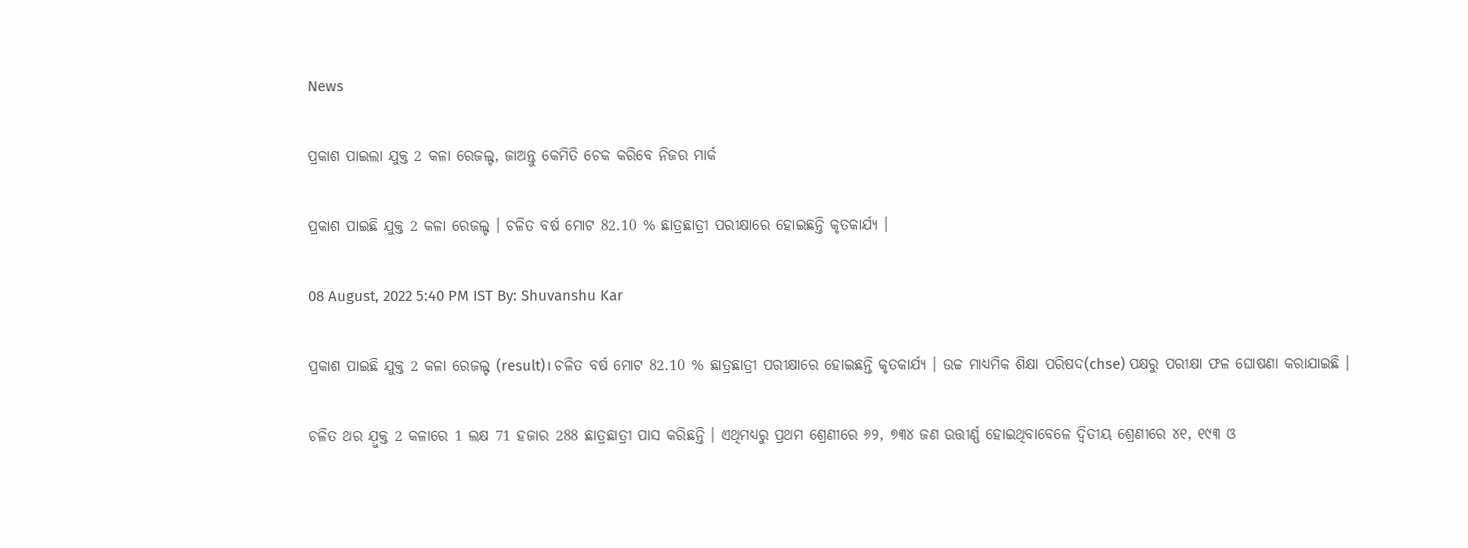News

ପ୍ରକାଶ ପାଇଲା ଯୁକ୍ତ 2 କଳା ରେଜଲ୍ଟ, ଜାଅନ୍ତୁ କେମିତି ଚେକ କରିବେ ନିଜର ମାର୍କ

ପ୍ରକାଶ ପାଇଛି ଯୁକ୍ତ 2 କଳା ରେଜଲ୍ଟ । ଚଳିତ ବର୍ଷ ମୋଟ 82.10 % ଛାତ୍ରଛାତ୍ରୀ ପରୀକ୍ଷାରେ ହୋଇଛନ୍ତି କୃତକାର୍ଯ୍ୟ ।

08 August, 2022 5:40 PM IST By: Shuvanshu Kar

ପ୍ରକାଶ ପାଇଛି ଯୁକ୍ତ 2 କଳା ରେଜଲ୍ଟ (result)। ଚଳିତ ବର୍ଷ ମୋଟ 82.10 % ଛାତ୍ରଛାତ୍ରୀ ପରୀକ୍ଷାରେ ହୋଇଛନ୍ତି କୃତକାର୍ଯ୍ୟ । ଉଚ୍ଚ ମାଧ୍ୟମିକ ଶିକ୍ଷା ପରିଷଦ(chse) ପକ୍ଷରୁ ପରୀକ୍ଷା ଫଳ ଘୋଷଣା କରାଯାଇଛି ।

ଚଳିତ ଥର ଯ଼ୁକ୍ତ 2 କଳାରେ 1 ଲକ୍ଷ 71 ହଜାର 288 ଛାତ୍ରଛାତ୍ରୀ ପାସ କରିଛନ୍ତି । ଏଥିମଧ୍ୟରୁ ପ୍ରଥମ ଶ୍ରେଣୀରେ ୬୨, ୭୩୪ ଜଣ ଉତ୍ତୀର୍ଣ୍ଣ ହୋଇଥିବାବେଳେ ଦ୍ୱିତୀୟ ଶ୍ରେଣୀରେ ୪୧, ୧୯୩ ଓ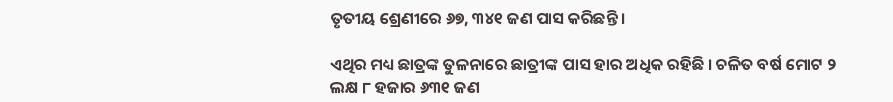ତୃତୀୟ ଶ୍ରେଣୀରେ ୬୭, ୩୪୧ ଜଣ ପାସ କରିଛନ୍ତି ।

ଏଥିର ମଧ୍ୟ ଛାତ୍ରଙ୍କ ତୁଳନାରେ ଛାତ୍ରୀଙ୍କ ପାସ ହାର ଅଧିକ ରହିଛି । ଚଳିତ ବର୍ଷ ମୋଟ ୨ ଲକ୍ଷ ୮ ହଜାର ୬୩୧ ଜଣ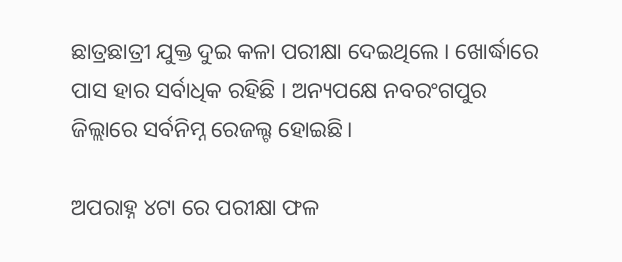ଛାତ୍ରଛାତ୍ରୀ ଯୁକ୍ତ ଦୁଇ କଳା ପରୀକ୍ଷା ଦେଇଥିଲେ । ଖୋର୍ଦ୍ଧାରେ ପାସ ହାର ସର୍ବାଧିକ ରହିଛି । ଅନ୍ୟପକ୍ଷେ ନବରଂଗପୁର ଜିଲ୍ଲାରେ ସର୍ବନିମ୍ନ ରେଜଲ୍ଟ ହୋଇଛି।

ଅପରାହ୍ନ ୪ଟା ରେ ପରୀକ୍ଷା ଫଳ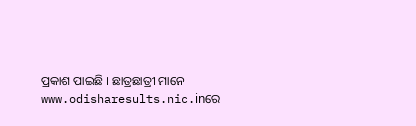ପ୍ରକାଶ ପାଇଛି । ଛାତ୍ରଛାତ୍ରୀ ମାନେ www.odisharesults.nic.inରେ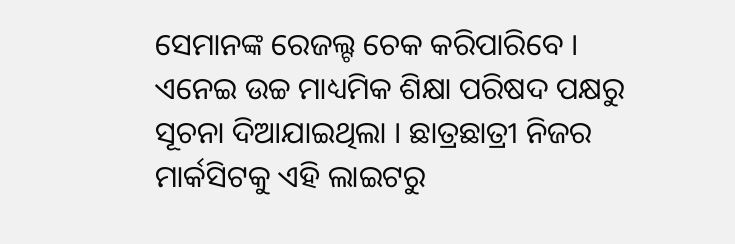ସେମାନଙ୍କ ରେଜଲ୍ଟ ଚେକ କରିପାରିବେ । ଏନେଇ ଉଚ୍ଚ ମାଧ୍ୟମିକ ଶିକ୍ଷା ପରିଷଦ ପକ୍ଷରୁ ସୂଚନା ଦିଆଯାଇଥିଲା । ଛାତ୍ରଛାତ୍ରୀ ନିଜର ମାର୍କସିଟକୁ ଏହି ଲାଇଟରୁ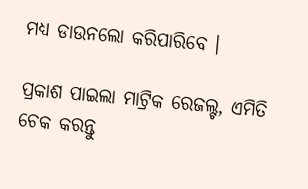ମଧ୍ୟ ଡାଉନଲୋ କରିପାରିବେ ।

ପ୍ରକାଶ ପାଇଲା ମାଟ୍ରିକ ରେଜଲ୍ଟ, ଏମିତି ଚେକ କରନ୍ତୁ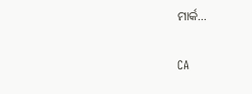ମାର୍କ...

CA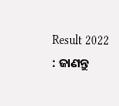Result 2022 : ଜାଣନ୍ତୁ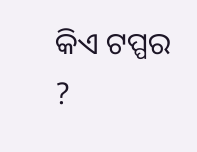କିଏ ଟପ୍ପର ?